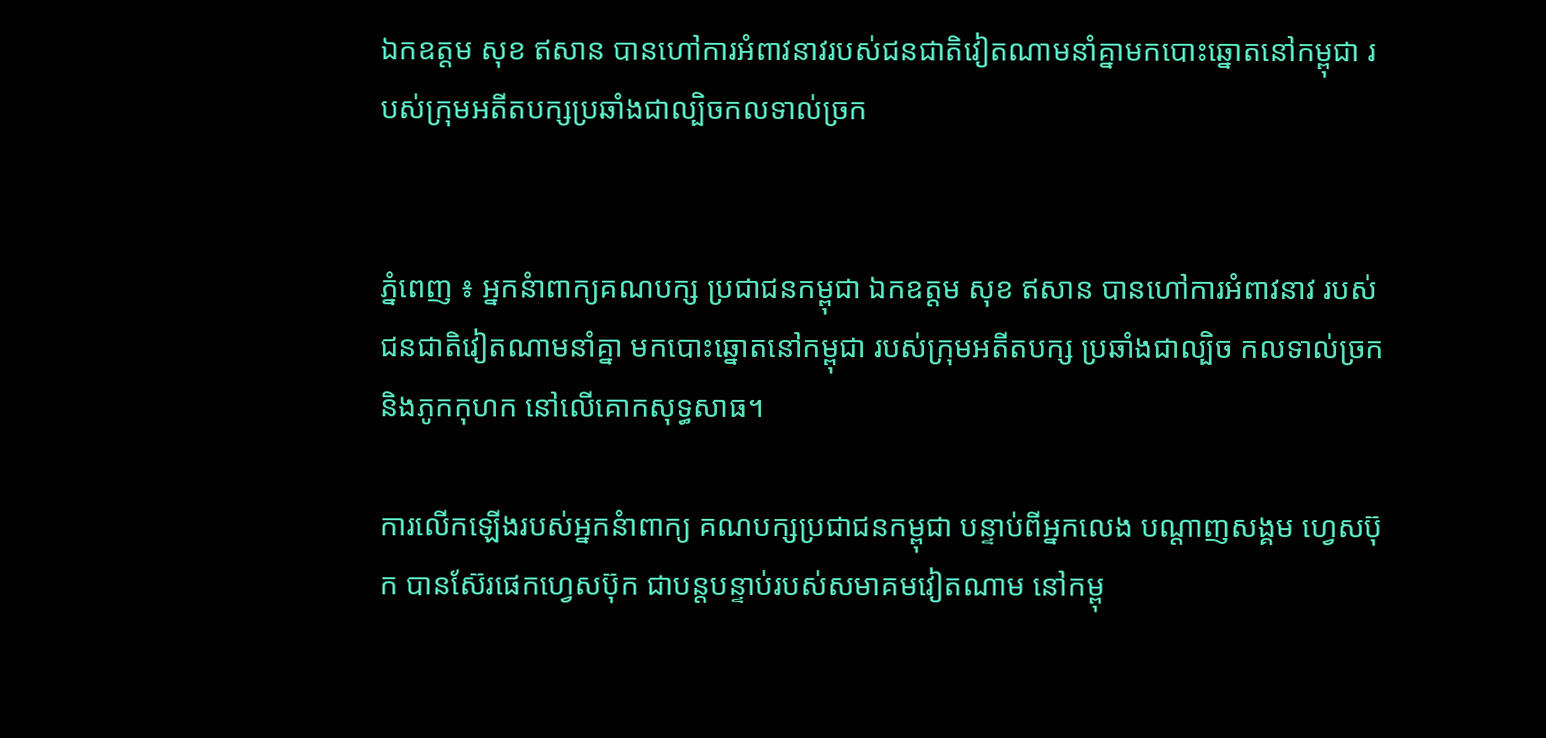ឯកឧត្តម សុខ ឥសាន បានហៅការអំពាវនាវរបស់ជនជាតិវៀតណាមនាំគ្នាមកបោះឆ្នោតនៅកម្ពុជា របស់ក្រុមអតីតបក្សប្រឆាំងជាល្បិចកលទាល់ច្រក


ភ្នំពេញ ៖ អ្នកនំាពាក្យគណបក្ស ប្រជាជនកម្ពុជា ឯកឧត្តម សុខ ឥសាន បានហៅការអំពាវនាវ របស់ជនជាតិវៀតណាមនាំគ្នា មកបោះឆ្នោតនៅកម្ពុជា របស់ក្រុមអតីតបក្ស ប្រឆាំងជាល្បិច កលទាល់ច្រក និងភូកកុហក នៅលើគោកសុទ្ធសាធ។

ការលើកឡើងរបស់អ្នកនំាពាក្យ គណបក្សប្រជាជនកម្ពុជា បន្ទាប់ពីអ្នកលេង បណ្តាញសង្គម ហ្វេសប៊ុក បានស៊ែរផេកហ្វេសប៊ុក ជាបន្តបន្ទាប់របស់សមាគមវៀតណាម នៅកម្ពុ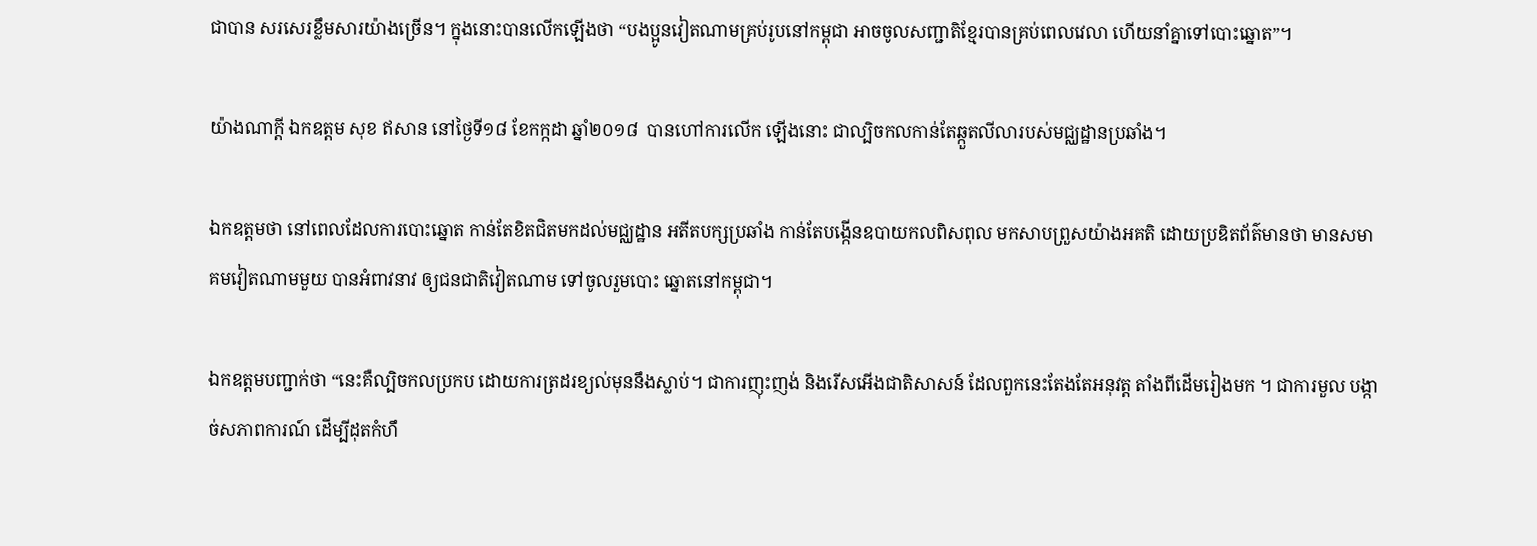ជាបាន សរសេរខ្លឹមសារយ៉ាងច្រើន។ ក្នុងនោះបានលើកឡើងថា “បងប្អូនវៀតណាមគ្រប់រូបនៅកម្ពុជា អាចចូលសញ្ជាតិខ្មែរបានគ្រប់ពេលវេលា ហើយនាំគ្នាទៅបោះឆ្នោត”។

យ៉ាងណាក្តី ឯកឧត្តម សុខ ឥសាន នៅថ្ងៃទី១៨ ខែកក្កដា ឆ្នាំ២០១៨  បានហៅការលើក ឡើងនោះ ជាល្បិចកលកាន់តែឆ្កួតលីលារបស់មជ្ឈដ្ឋានប្រឆាំង។

ឯកឧត្តមថា នៅពេលដែលការបោះឆ្នោត កាន់តែខិតជិតមកដល់មជ្ឈដ្ឋាន អតីតបក្សប្រឆាំង កាន់តែបង្កើនឧបាយកលពិសពុល មកសាបព្រួសយ៉ាងអគតិ ដោយប្រឌិតព័ត៌មានថា មានសមាគមវៀតណាមមួយ បានអំពាវនាវ ឲ្យជនជាតិវៀតណាម ទៅចូលរួមបោះ ឆ្នោតនៅកម្ពុជា។

ឯកឧត្តមបញ្ជាក់ថា “នេះគឺល្បិចកលប្រកប ដោយការត្រដរខ្យល់មុននឹងស្លាប់។ ជាការញុះញង់ និងរើសអើងជាតិសាសន៍ ដែលពួកនេះតែងតែអនុវត្ត តាំងពីដើមរៀងមក ។ ជាការមួល បង្កាច់សភាពការណ៍ ដើម្បីដុតកំហឹ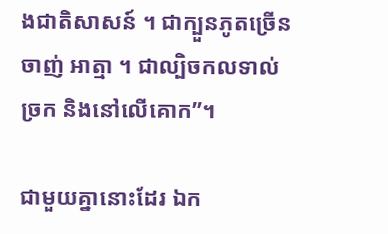ងជាតិសាសន៍ ។ ជាក្បួនភូតច្រើនចាញ់ អាត្មា ។ ជាល្បិចកលទាល់ច្រក និងនៅលើគោក”។

ជាមួយគ្នានោះដែរ ឯក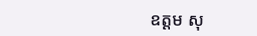ឧត្តម សុ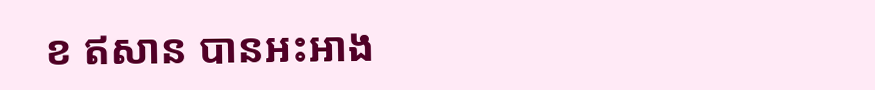ខ ឥសាន បានអះអាង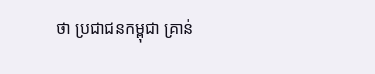ថា ប្រជាជនកម្ពុជា គ្រាន់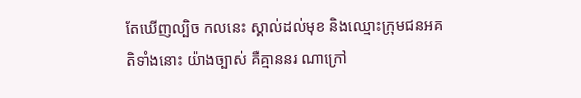តែឃើញល្បិច កលនេះ ស្គាល់ដល់មុខ និងឈ្មោះក្រុមជនអគតិទាំងនោះ យ៉ាងច្បាស់ គឺគ្មាននរ ណាក្រៅ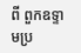ពី ពួកឧទ្ទាមប្រ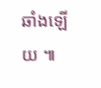ឆាំងឡើយ ៕